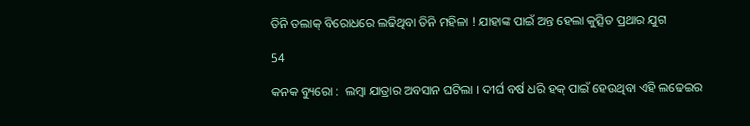ତିନି ତଲାକ୍ ବିରୋଧରେ ଲଢିଥିବା ତିନି ମହିଳା ! ଯାହାଙ୍କ ପାଇଁ ଅନ୍ତ ହେଲା କୁତ୍ସିତ ପ୍ରଥାର ଯୁଗ

54

କନକ ବ୍ୟୁରୋ :  ଲମ୍ବା ଯାତ୍ରାର ଅବସାନ ଘଟିଲା । ଦୀର୍ଘ ବର୍ଷ ଧରି ହକ୍ ପାଇଁ ହେଉଥିବା ଏହି ଲଢେଇର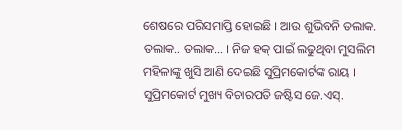ଶେଷରେ ପରିସମାପ୍ତି ହୋଇଛି । ଆଉ ଶୁଭିବନି ତଲାକ. ତଲାକ.. ତଲାକ… । ନିଜ ହକ୍ ପାଇଁ ଲଢୁଥିବା ମୁସଲିମ ମହିଳାଙ୍କୁ ଖୁସି ଆଣି ଦେଇଛି ସୁପ୍ରିମକୋର୍ଟଙ୍କ ରାୟ । ସୁପ୍ରିମକୋର୍ଟ ମୁଖ୍ୟ ବିଚାରପତି ଜଷ୍ଟିସ ଜେ.ଏସ୍.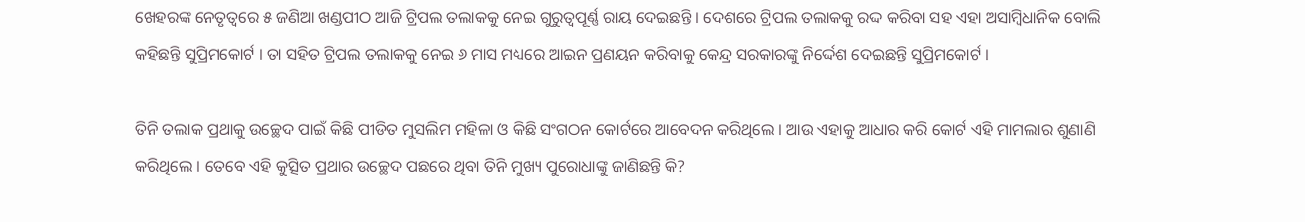ଖେହରଙ୍କ ନେତୃତ୍ୱରେ ୫ ଜଣିଆ ଖଣ୍ଡପୀଠ ଆଜି ଟ୍ରିପଲ ତଲାକକୁ ନେଇ ଗୁରୁତ୍ୱପୂର୍ଣ୍ଣ ରାୟ ଦେଇଛନ୍ତି । ଦେଶରେ ଟ୍ରିପଲ ତଲାକକୁ ରଦ୍ଦ କରିବା ସହ ଏହା ଅସାମ୍ବିଧାନିକ ବୋଲି କହିଛନ୍ତି ସୁପ୍ରିମକୋର୍ଟ । ତା ସହିତ ଟ୍ରିପଲ ତଲାକକୁ ନେଇ ୬ ମାସ ମଧ୍ୟରେ ଆଇନ ପ୍ରଣୟନ କରିବାକୁ କେନ୍ଦ୍ର ସରକାରଙ୍କୁ ନିର୍ଦ୍ଦେଶ ଦେଇଛନ୍ତି ସୁପ୍ରିମକୋର୍ଟ ।

ତିନି ତଲାକ ପ୍ରଥାକୁ ଉଚ୍ଛେଦ ପାଇଁ କିଛି ପୀଡିତ ମୁସଲିମ ମହିଳା ଓ କିଛି ସଂଗଠନ କୋର୍ଟରେ ଆବେଦନ କରିଥିଲେ । ଆଉ ଏହାକୁ ଆଧାର କରି କୋର୍ଟ ଏହି ମାମଲାର ଶୁଣାଣି କରିଥିଲେ । ତେବେ ଏହି କୁତ୍ସିତ ପ୍ରଥାର ଉଚ୍ଛେଦ ପଛରେ ଥିବା ତିନି ମୁଖ୍ୟ ପୁରୋଧାଙ୍କୁ ଜାଣିଛନ୍ତି କି?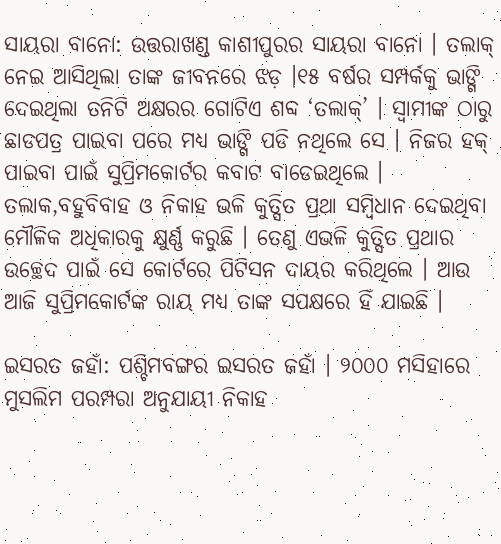ସାୟରା ବାନୋ: ଉତ୍ତରାଖଣ୍ଡ କାଶୀପୁରର ସାୟରା ବାନୋ । ତଲାକ୍ ନେଇ ଆସିଥିଲା ତାଙ୍କ ଜୀବନରେ ଝଡ଼ ।୧୫ ବର୍ଷର ସମ୍ପର୍କକୁ ଭାଙ୍ଗି ଦେଇଥିଲା ତନିଟି ଅକ୍ଷରର ଗୋଟିଏ ଶବ୍ଦ ‘ତଲାକ୍’ । ସ୍ୱାମୀଙ୍କ ଠାରୁ ଛାଡପତ୍ର ପାଇବା ପରେ ମଧ୍ୟ ଭାଙ୍ଗି ପଡି ନଥିଲେ ସେ । ନିଜର ହକ୍ ପାଇବା ପାଇଁ ସୁପ୍ରିମକୋର୍ଟର କବାଟ ବାଡେଇଥିଲେ । ତଲାକ,ବହୁବିବାହ ଓ ନିକାହ ଭଳି କୁତ୍ସିତ ପ୍ରଥା ସମ୍ବିଧାନ ଦେଇଥିବା ମୌଳିକ ଅଧିକାରକୁ କ୍ଷୁର୍ଣ୍ଣ କରୁଛି । ତେଣୁ ଏଭଳି କୁତ୍ସିତ ପ୍ରଥାର ଉଚ୍ଛେଦ ପାଇଁ ସେ କୋର୍ଟରେ ପିଟିସନ ଦାୟର କରିଥିଲେ । ଆଉ ଆଜି ସୁପ୍ରିମକୋର୍ଟଙ୍କ ରାୟ ମଧ୍ୟ ତାଙ୍କ ସପକ୍ଷରେ ହିଁ ଯାଇଛି ।

ଇସରତ ଜହାଁ: ପଶ୍ଚିମବଙ୍ଗର ଇସରତ ଜହାଁ । ୨୦୦୦ ମସିହାରେ ମୁସଲିମ ପରମ୍ପରା ଅନୁଯାୟୀ ନିକାହ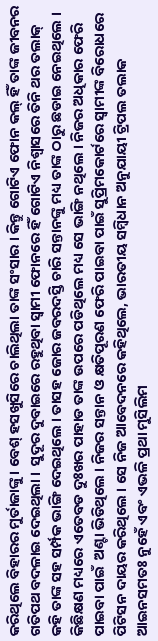କରିଥିଲେ ବିହାରର ମୁର୍ତାଜାଙ୍କୁ । ବେଶ୍ ହସଖୁସିରେ ଚାଲିଥିଲା ତାଙ୍କ ସଂସାର । କିନ୍ତୁ ଗୋଟିଏ ଫୋନ କଲ୍ ହିଁ ତାଙ୍କ ଜୀବନର ଗତିପଥ ବଦଳାଇ ଦେଇଥିଲା ।  ସୁଦୂର ଦୁବାଇରେ ରହୁଥିବା ସ୍ୱାମୀ ଫୋନରେ ହିଁ ଗୋଟିଏ ନିଶ୍ୱାସରେ ତିନି ଥର ତଲାକ୍ କହି ତାଙ୍କ ସହ ସର୍ମ୍ପକ ଭାଙ୍ଗି ଦେଇଥିଲେ । ତାସହ ଜୋର ଜବରଦସ୍ତି ଚାରି ସନ୍ତାନଙ୍କୁ ମଧ୍ୟ ତାଙ୍କ ଠାରୁ ଛଡାଇ ନେଇଥିଲେ । କିଛିକ୍ଷଣ ମଧ୍ୟରେ ଏତେବଡ ଦୁଃଖର ପାହାଡ ତାଙ୍କ ଉପରେ ପଡିଥିଲେ ମଧ୍ୟ ସେ ଭାଙ୍ଗି ନଥିଲେ । ନିଜର ଅଧିକାର ଫେରି ପାଇବା ପାଇଁ  ଅଣ୍ଟା ଭିଡିଥିଲେ । ନିଜର ସନ୍ତାନ ଓ କ୍ଷତିପୂରଣ ଫେରି ପାଇବା ପାଇଁ ସୁପ୍ରିମକୋର୍ଟରେ ସ୍ୱାମୀଙ୍କ ବିରୋଧରେ ପିଟିସନ ଦାୟର କରିଥିଲେ । ସେ ନିଜ ଆବେଦନରେ କହିଥିଲେ, ଭାରତୀୟ ସମ୍ବିଧାନ ଅନୁଯାୟୀ ଟ୍ରିପଲ ତଲାକ ଆଇନସମତଃ ନୁହେଁ ଏବଂ ଏଭଳି ପ୍ରଥା ମୁସିଲିମ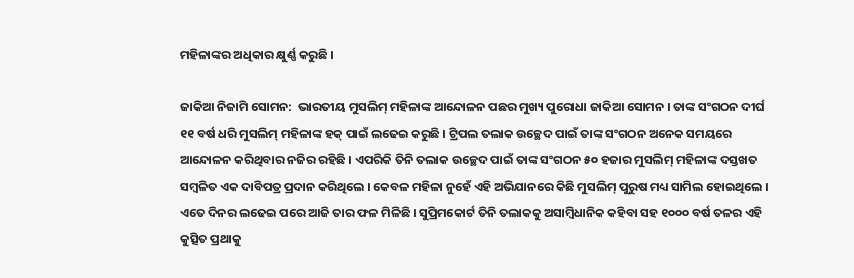ମହିଳାଙ୍କର ଅଧିକାର କ୍ଷୁର୍ଣ୍ଣ କରୁଛି ।

ଜାକିଆ ନିଜାମି ସୋମନ:  ଭାରତୀୟ ମୁସଲିମ୍ ମହିଳାଙ୍କ ଆନ୍ଦୋଳନ ପଛର ମୁଖ୍ୟ ପୁରୋଧା ଜାକିଆ ସୋମନ । ତାଙ୍କ ସଂଗଠନ ଦୀର୍ଘ ୧୧ ବର୍ଷ ଧରି ମୁସଲିମ୍ ମହିଳାଙ୍କ ହକ୍ ପାଇଁ ଲଢେଇ କରୁଛି । ଟ୍ରିପଲ ତଲାକ ଉଚ୍ଛେଦ ପାଇଁ ତାଙ୍କ ସଂଗଠନ ଅନେକ ସମୟରେ ଆନ୍ଦୋଳନ କରିଥିବାର ନଜିର ରହିଛି । ଏପରିକି ତିନି ତଲାକ ଉଚ୍ଛେଦ ପାଇଁ ତାଙ୍କ ସଂଗଠନ ୫୦ ହଜାର ମୁସଲିମ୍ ମହିଳାଙ୍କ ଦସ୍ତଖତ ସମ୍ବଳିତ ଏକ ଦାବିପତ୍ର ପ୍ରଦାନ କରିଥିଲେ । କେବଳ ମହିଳା ନୁହେଁ ଏହି ଅଭିଯାନରେ କିଛି ମୁସଲିମ୍ ପୁରୁଷ ମଧ୍ୟ ସାମିଲ ହୋଇଥିଲେ ।  ଏତେ ଦିନର ଲଢେଇ ପରେ ଆଜି ତାର ଫଳ ମିଳିଛି । ସୁପ୍ରିମକୋର୍ଟ ତିନି ତଲାକକୁ ଅସାମ୍ବିଧାନିକ କହିବା ସହ ୧୦୦୦ ବର୍ଷ ତଳର ଏହି କୁତ୍ସିତ ପ୍ରଥାକୁ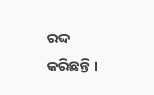ରଦ୍ଦ କରିଛନ୍ତି ।